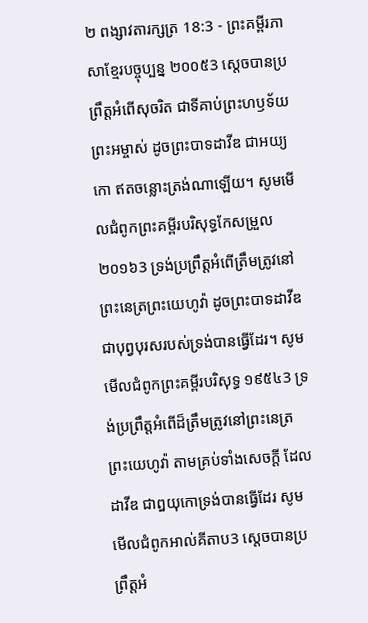២ ពង្សាវតារក្សត្រ 18:3 - ព្រះគម្ពីរភាសាខ្មែរបច្ចុប្បន្ន ២០០៥3 ស្ដេចបានប្រព្រឹត្តអំពើសុចរិត ជាទីគាប់ព្រះហឫទ័យព្រះអម្ចាស់ ដូចព្រះបាទដាវីឌ ជាអយ្យកោ ឥតចន្លោះត្រង់ណាឡើយ។ សូមមើលជំពូកព្រះគម្ពីរបរិសុទ្ធកែសម្រួល ២០១៦3 ទ្រង់ប្រព្រឹត្តអំពើត្រឹមត្រូវនៅព្រះនេត្រព្រះយេហូវ៉ា ដូចព្រះបាទដាវីឌជាបុព្វបុរសរបស់ទ្រង់បានធ្វើដែរ។ សូមមើលជំពូកព្រះគម្ពីរបរិសុទ្ធ ១៩៥៤3 ទ្រង់ប្រព្រឹត្តអំពើដ៏ត្រឹមត្រូវនៅព្រះនេត្រព្រះយេហូវ៉ា តាមគ្រប់ទាំងសេចក្ដី ដែលដាវីឌ ជាឰយុកោទ្រង់បានធ្វើដែរ សូមមើលជំពូកអាល់គីតាប3 ស្តេចបានប្រព្រឹត្តអំ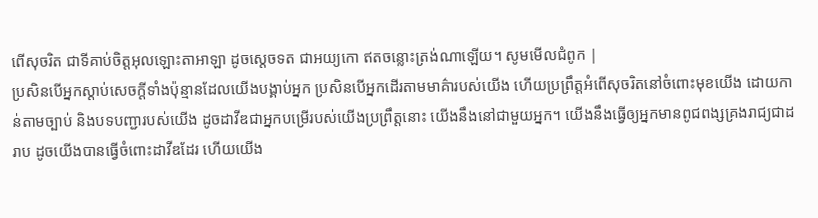ពើសុចរិត ជាទីគាប់ចិត្តអុលឡោះតាអាឡា ដូចស្តេចទត ជាអយ្យកោ ឥតចន្លោះត្រង់ណាឡើយ។ សូមមើលជំពូក |
ប្រសិនបើអ្នកស្ដាប់សេចក្ដីទាំងប៉ុន្មានដែលយើងបង្គាប់អ្នក ប្រសិនបើអ្នកដើរតាមមាគ៌ារបស់យើង ហើយប្រព្រឹត្តអំពើសុចរិតនៅចំពោះមុខយើង ដោយកាន់តាមច្បាប់ និងបទបញ្ជារបស់យើង ដូចដាវីឌជាអ្នកបម្រើរបស់យើងប្រព្រឹត្តនោះ យើងនឹងនៅជាមួយអ្នក។ យើងនឹងធ្វើឲ្យអ្នកមានពូជពង្សគ្រងរាជ្យជាដរាប ដូចយើងបានធ្វើចំពោះដាវីឌដែរ ហើយយើង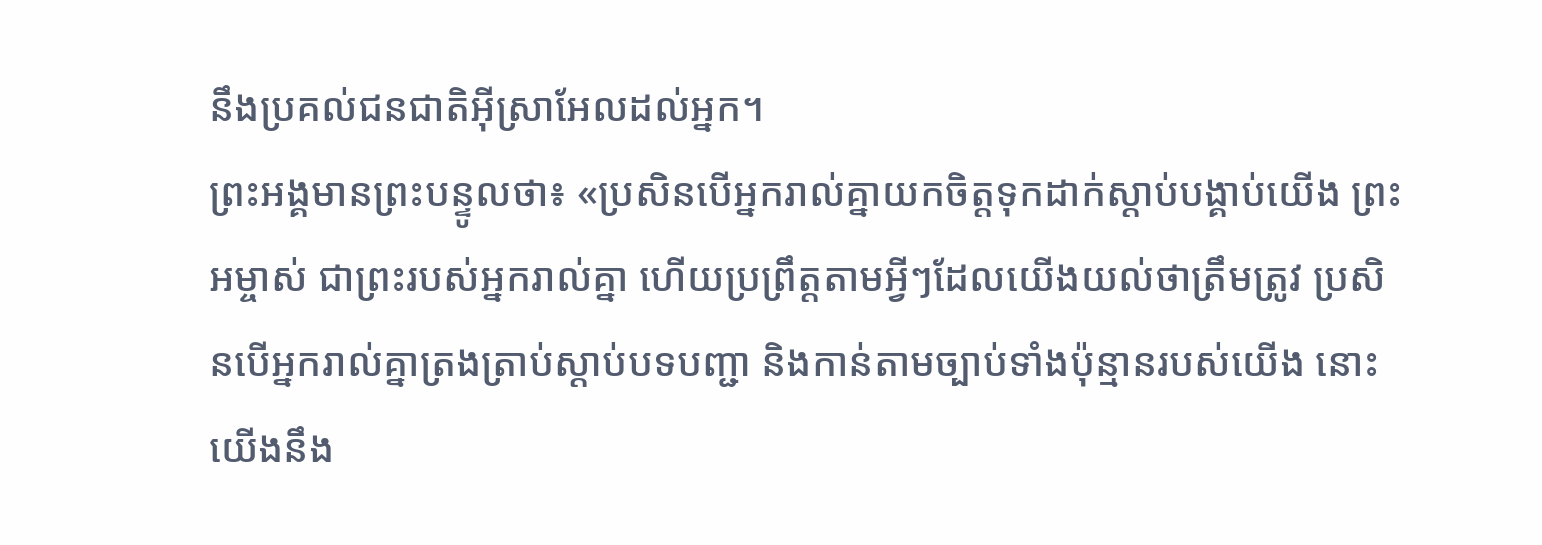នឹងប្រគល់ជនជាតិអ៊ីស្រាអែលដល់អ្នក។
ព្រះអង្គមានព្រះបន្ទូលថា៖ «ប្រសិនបើអ្នករាល់គ្នាយកចិត្តទុកដាក់ស្ដាប់បង្គាប់យើង ព្រះអម្ចាស់ ជាព្រះរបស់អ្នករាល់គ្នា ហើយប្រព្រឹត្តតាមអ្វីៗដែលយើងយល់ថាត្រឹមត្រូវ ប្រសិនបើអ្នករាល់គ្នាត្រងត្រាប់ស្ដាប់បទបញ្ជា និងកាន់តាមច្បាប់ទាំងប៉ុន្មានរបស់យើង នោះយើងនឹង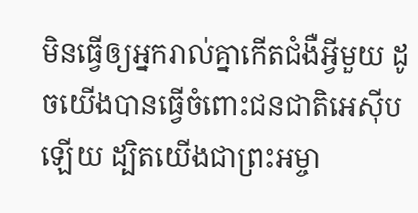មិនធ្វើឲ្យអ្នករាល់គ្នាកើតជំងឺអ្វីមួយ ដូចយើងបានធ្វើចំពោះជនជាតិអេស៊ីបឡើយ ដ្បិតយើងជាព្រះអម្ចា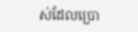ស់ដែលប្រោ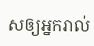សឲ្យអ្នករាល់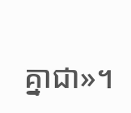គ្នាជា»។